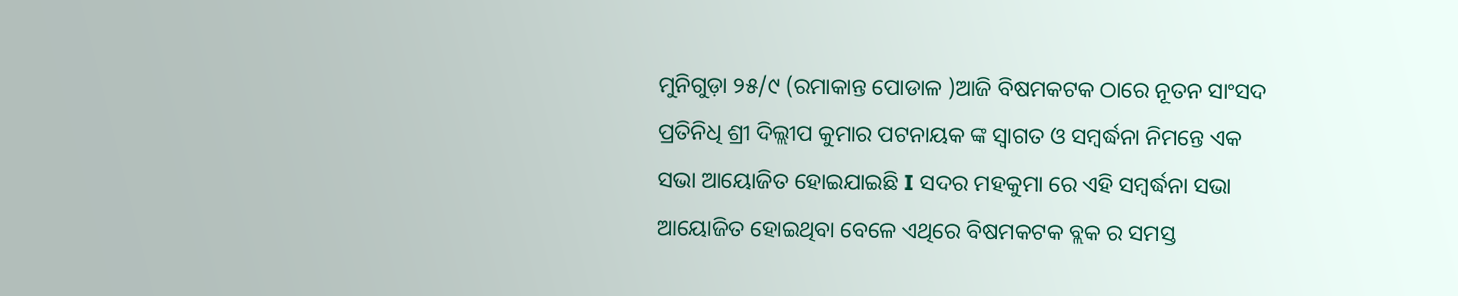ମୁନିଗୁଡ଼ା ୨୫/୯ (ରମାକାନ୍ତ ପୋଡାଳ )ଆଜି ବିଷମକଟକ ଠାରେ ନୂତନ ସାଂସଦ ପ୍ରତିନିଧି ଶ୍ରୀ ଦିଲ୍ଲୀପ କୁମାର ପଟନାୟକ ଙ୍କ ସ୍ୱାଗତ ଓ ସମ୍ବର୍ଦ୍ଧନା ନିମନ୍ତେ ଏକ ସଭା ଆୟୋଜିତ ହୋଇଯାଇଛି I ସଦର ମହକୁମା ରେ ଏହି ସମ୍ବର୍ଦ୍ଧନା ସଭା ଆୟୋଜିତ ହୋଇଥିବା ବେଳେ ଏଥିରେ ବିଷମକଟକ ବ୍ଲକ ର ସମସ୍ତ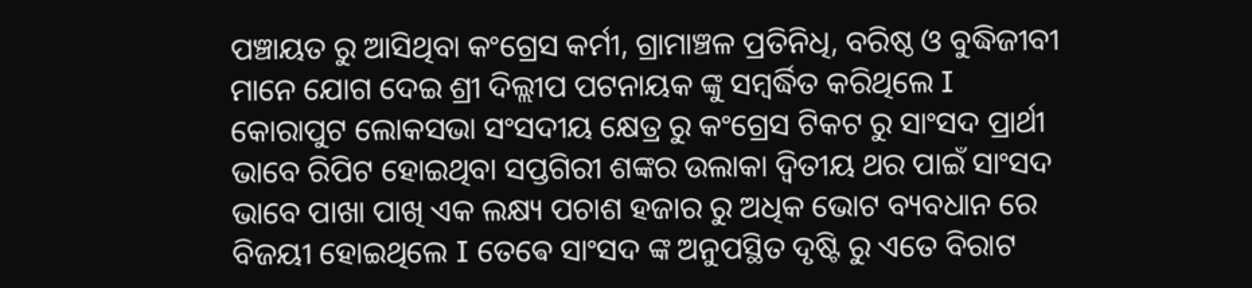ପଞ୍ଚାୟତ ରୁ ଆସିଥିବା କଂଗ୍ରେସ କର୍ମୀ, ଗ୍ରାମାଞ୍ଚଳ ପ୍ରତିନିଧି, ବରିଷ୍ଠ ଓ ବୁଦ୍ଧିଜୀବୀ ମାନେ ଯୋଗ ଦେଇ ଶ୍ରୀ ଦିଲ୍ଲୀପ ପଟନାୟକ ଙ୍କୁ ସମ୍ବର୍ଦ୍ଧିତ କରିଥିଲେ I
କୋରାପୁଟ ଲୋକସଭା ସଂସଦୀୟ କ୍ଷେତ୍ର ରୁ କଂଗ୍ରେସ ଟିକଟ ରୁ ସାଂସଦ ପ୍ରାର୍ଥୀ ଭାବେ ରିପିଟ ହୋଇଥିବା ସପ୍ତଗିରୀ ଶଙ୍କର ଉଲାକା ଦ୍ଵିତୀୟ ଥର ପାଇଁ ସାଂସଦ ଭାବେ ପାଖା ପାଖି ଏକ ଲକ୍ଷ୍ୟ ପଚାଶ ହଜାର ରୁ ଅଧିକ ଭୋଟ ବ୍ୟବଧାନ ରେ ବିଜୟୀ ହୋଇଥିଲେ I ତେଵେ ସାଂସଦ ଙ୍କ ଅନୁପସ୍ଥିତ ଦୃଷ୍ଟି ରୁ ଏତେ ବିରାଟ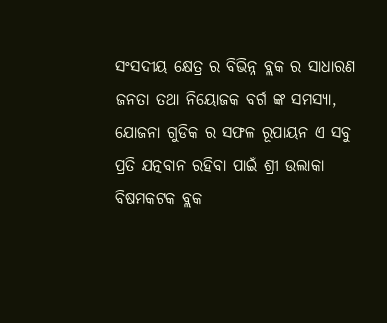ସଂସଦୀୟ କ୍ଷେତ୍ର ର ବିଭିନ୍ନ ବ୍ଲକ ର ସାଧାରଣ ଜନତା ତଥା ନିୟୋଜକ ବର୍ଗ ଙ୍କ ସମସ୍ୟା, ଯୋଜନା ଗୁଡିକ ର ସଫଳ ରୂପାୟନ ଏ ସବୁ ପ୍ରତି ଯତ୍ନବାନ ରହିବା ପାଇଁ ଶ୍ରୀ ଉଲାକା ବିଷମକଟକ ବ୍ଲକ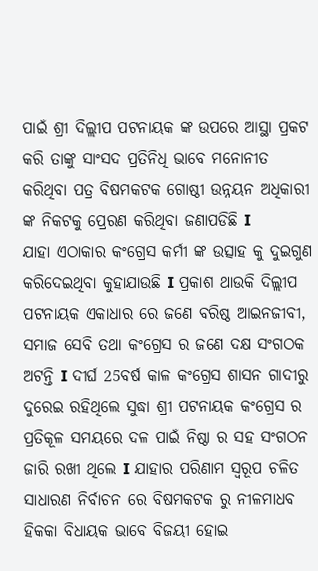ପାଇଁ ଶ୍ରୀ ଦିଲ୍ଲୀପ ପଟନାୟକ ଙ୍କ ଉପରେ ଆସ୍ଥା ପ୍ରକଟ କରି ତାଙ୍କୁ ସାଂସଦ ପ୍ରତିନିଧି ଭାବେ ମନୋନୀତ କରିଥିବା ପତ୍ର ବିଷମକଟକ ଗୋଷ୍ଠୀ ଉନ୍ନୟନ ଅଧିକାରୀ ଙ୍କ ନିକଟକୁ ପ୍ରେରଣ କରିଥିବା ଜଣାପଡିଛି I
ଯାହା ଏଠାକାର କଂଗ୍ରେସ କର୍ମୀ ଙ୍କ ଉତ୍ସାହ କୁ ଦୁଇଗୁଣ କରିଦେଇଥିବା କୁହାଯାଉଛି I ପ୍ରକାଶ ଥାଉକି ଦିଲ୍ଲୀପ ପଟନାୟକ ଏକାଧାର ରେ ଜଣେ ବରିଷ୍ଠ ଆଇନଜୀବୀ, ସମାଜ ସେବି ତଥା କଂଗ୍ରେସ ର ଜଣେ ଦକ୍ଷ ସଂଗଠକ ଅଟନ୍ତି I ଦୀର୍ଘ 25ବର୍ଷ କାଳ କଂଗ୍ରେସ ଶାସନ ଗାଦୀରୁ ଦୁରେଇ ରହିଥିଲେ ସୁଦ୍ଧା ଶ୍ରୀ ପଟନାୟକ କଂଗ୍ରେସ ର ପ୍ରତିକୂଳ ସମୟରେ ଦଳ ପାଇଁ ନିଷ୍ଠା ର ସହ ସଂଗଠନ ଜାରି ରଖୀ ଥିଲେ I ଯାହାର ପରିଣାମ ସ୍ୱରୂପ ଚଳିତ ସାଧାରଣ ନିର୍ବାଚନ ରେ ବିଷମକଟକ ରୁ ନୀଳମାଧବ ହିକକା ବିଧାୟକ ଭାବେ ବିଜୟୀ ହୋଇ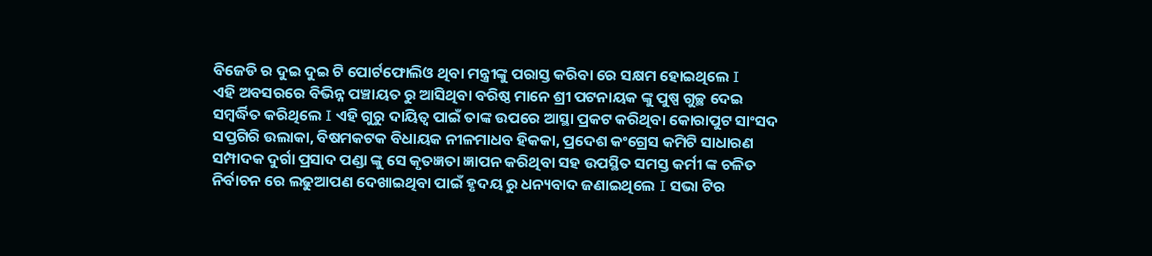ବିଜେଡି ର ଦୁଇ ଦୁଇ ଟି ପୋର୍ଟଫୋଲିଓ ଥିବା ମନ୍ତ୍ରୀଙ୍କୁ ପରାସ୍ତ କରିବା ରେ ସକ୍ଷମ ହୋଇଥିଲେ I
ଏହି ଅବସରରେ ବିଭିନ୍ନ ପଞ୍ଚାୟତ ରୁ ଆସିଥିବା ବରିଷ୍ଠ ମାନେ ଶ୍ରୀ ପଟନାୟକ ଙ୍କୁ ପୁଷ୍ପ ଗୁଚ୍ଛ ଦେଇ ସମ୍ବର୍ଦ୍ଧିତ କରିଥିଲେ I ଏହି ଗୁରୁ ଦାୟିତ୍ୱ ପାଇଁ ତାଙ୍କ ଉପରେ ଆସ୍ଥା ପ୍ରକଟ କରିଥିବା କୋରାପୁଟ ସାଂସଦ ସପ୍ତଗିରି ଉଲାକା, ବିଷମକଟକ ବିଧାୟକ ନୀଳମାଧବ ହିକକା, ପ୍ରଦେଶ କଂଗ୍ରେସ କମିଟି ସାଧାରଣ ସମ୍ପାଦକ ଦୁର୍ଗା ପ୍ରସାଦ ପଣ୍ଡା ଙ୍କୁ ସେ କୃତଜ୍ଞତା ଜ୍ଞାପନ କରିଥିବା ସହ ଉପସ୍ଥିତ ସମସ୍ତ କର୍ମୀ ଙ୍କ ଚଳିତ ନିର୍ବାଚନ ରେ ଲଢୁଆପଣ ଦେଖାଇଥିବା ପାଇଁ ହୃଦୟ ରୁ ଧନ୍ୟବାଦ ଜଣାଇଥିଲେ I ସଭା ଟିର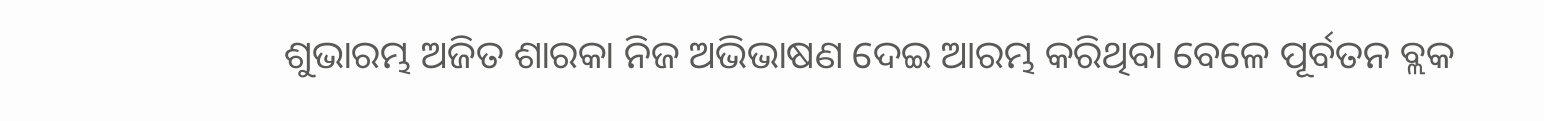ଶୁଭାରମ୍ଭ ଅଜିତ ଶାରକା ନିଜ ଅଭିଭାଷଣ ଦେଇ ଆରମ୍ଭ କରିଥିବା ବେଳେ ପୂର୍ବତନ ବ୍ଲକ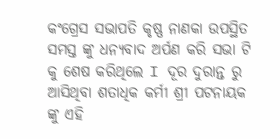କଂଗ୍ରେସ ସଭାପତି କୃଷ୍ଣ ନାଣକା ଉପସ୍ଥିତ ସମସ୍ତ ଙ୍କୁ ଧନ୍ୟବାଦ ଅର୍ପଣ କରି ସଭା ଟି କୁ ଶେଷ କରିଥିଲେ I ଦୂର ଦୁରାନ୍ତ ରୁ ଆସିଥିବା ଶତାଧିକ କର୍ମୀ ଶ୍ରୀ ପଟନାୟକ ଙ୍କୁ ଏହି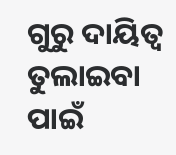ଗୁରୁ ଦାୟିତ୍ୱ ତୁଲାଇବା ପାଇଁ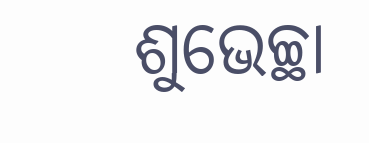ଶୁଭେଚ୍ଛା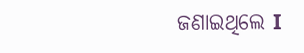ଜଣାଇଥିଲେ I